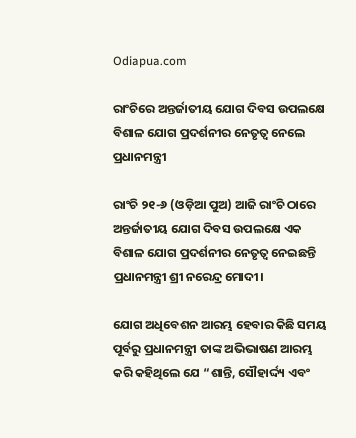Odiapua.com

ରାଂଚିରେ ଅନ୍ତର୍ଜାତୀୟ ଯୋଗ ଦିବସ ଉପଲକ୍ଷେ ବିଶାଳ ଯୋଗ ପ୍ରଦର୍ଶନୀର ନେତୃତ୍ୱ ନେଲେ ପ୍ରଧାନମନ୍ତ୍ରୀ

ରାଂଚି ୨୧-୬ (ଓଡ଼ିଆ ପୁଅ) ଆଜି ରାଂଚି ଠାରେ ଅନ୍ତର୍ଜାତୀୟ ଯୋଗ ଦିବସ ଉପଲକ୍ଷେ ଏକ ବିଶାଳ ଯୋଗ ପ୍ରଦର୍ଶନୀର ନେତୃତ୍ୱ ନେଇଛନ୍ତି ପ୍ରଧାନମନ୍ତ୍ରୀ ଶ୍ରୀ ନରେନ୍ଦ୍ର ମୋଦୀ।

ଯୋଗ ଅଧିବେଶନ ଆରମ୍ଭ ହେବାର କିଛି ସମୟ ପୂର୍ବରୁ ପ୍ରଧାନମନ୍ତ୍ରୀ ତାଙ୍କ ଅଭିଭାଷଣ ଆରମ୍ଭ କରି କହିଥିଲେ ଯେ “ଶାନ୍ତି, ସୌହାର୍ଦ୍ଦ୍ୟ ଏବଂ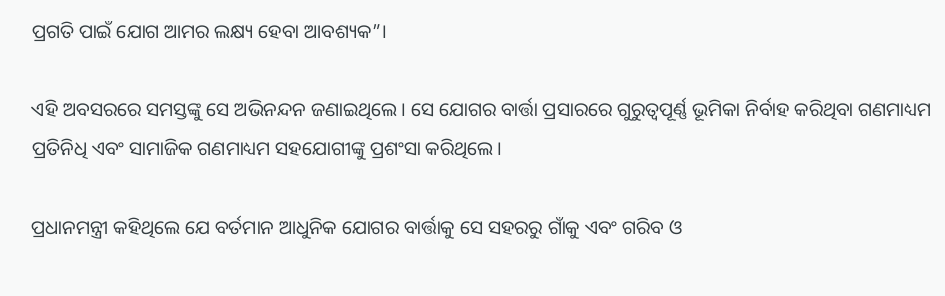ପ୍ରଗତି ପାଇଁ ଯୋଗ ଆମର ଲକ୍ଷ୍ୟ ହେବା ଆବଶ୍ୟକ”।

ଏହି ଅବସରରେ ସମସ୍ତଙ୍କୁ ସେ ଅଭିନନ୍ଦନ ଜଣାଇଥିଲେ। ସେ ଯୋଗର ବାର୍ତ୍ତା ପ୍ରସାରରେ ଗୁରୁତ୍ୱପୂର୍ଣ୍ଣ ଭୂମିକା ନିର୍ବାହ କରିଥିବା ଗଣମାଧ୍ୟମ ପ୍ରତିନିଧି ଏବଂ ସାମାଜିକ ଗଣମାଧ୍ୟମ ସହଯୋଗୀଙ୍କୁ ପ୍ରଶଂସା କରିଥିଲେ।

ପ୍ରଧାନମନ୍ତ୍ରୀ କହିଥିଲେ ଯେ ବର୍ତମାନ ଆଧୁନିକ ଯୋଗର ବାର୍ତ୍ତାକୁ ସେ ସହରରୁ ଗାଁକୁ ଏବଂ ଗରିବ ଓ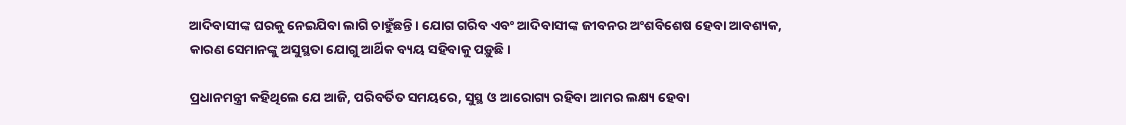ଆଦିବାସୀଙ୍କ ଘରକୁ ନେଇଯିବା ଲାଗି ଚାହୁଁଛନ୍ତି। ଯୋଗ ଗରିବ ଏବଂ ଆଦିବାସୀଙ୍କ ଜୀବନର ଅଂଶବିଶେଷ ହେବା ଆବଶ୍ୟକ, କାରଣ ସେମାନଙ୍କୁ ଅସୁସ୍ଥତା ଯୋଗୁ ଆର୍ଥିକ ବ୍ୟୟ ସହିବାକୁ ପଡ଼ୁଛି।

ପ୍ରଧାନମନ୍ତ୍ରୀ କହିଥିଲେ ଯେ ଆଜି, ପରିବର୍ତିତ ସମୟରେ, ସୁସ୍ଥ ଓ ଆରୋଗ୍ୟ ରହିବା ଆମର ଲକ୍ଷ୍ୟ ହେବା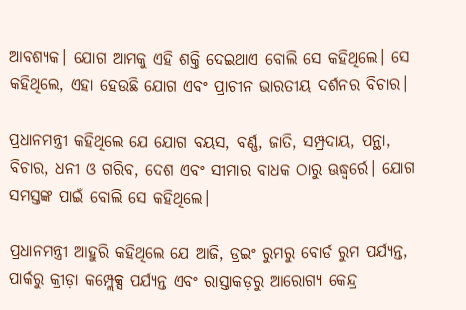ଆବଶ୍ୟକ। ଯୋଗ ଆମକୁ ଏହି ଶକ୍ତି ଦେଇଥାଏ ବୋଲି ସେ କହିଥିଲେ। ସେ କହିଥିଲେ, ଏହା ହେଉଛି ଯୋଗ ଏବଂ ପ୍ରାଚୀନ ଭାରତୀୟ ଦର୍ଶନର ବିଚାର।

ପ୍ରଧାନମନ୍ତ୍ରୀ କହିଥିଲେ ଯେ ଯୋଗ ବୟସ, ବର୍ଣ୍ଣ, ଜାତି, ସମ୍ପ୍ରଦାୟ, ପନ୍ଥା, ବିଚାର, ଧନୀ ଓ ଗରିବ, ଦେଶ ଏବଂ ସୀମାର ବାଧକ ଠାରୁ ଊଦ୍ଧ୍ୱର୍ରେ। ଯୋଗ ସମସ୍ତଙ୍କ ପାଇଁ ବୋଲି ସେ କହିଥିଲେ।

ପ୍ରଧାନମନ୍ତ୍ରୀ ଆହୁରି କହିଥିଲେ ଯେ ଆଜି, ଡ୍ରଇଂ ରୁମରୁ ବୋର୍ଡ ରୁମ ପର୍ଯ୍ୟନ୍ତ, ପାର୍କରୁ କ୍ରୀଡ଼ା କମ୍ପ୍ଲେକ୍ସ ପର୍ଯ୍ୟନ୍ତ ଏବଂ ରାସ୍ତାକଡ଼ରୁ ଆରୋଗ୍ୟ କେନ୍ଦ୍ର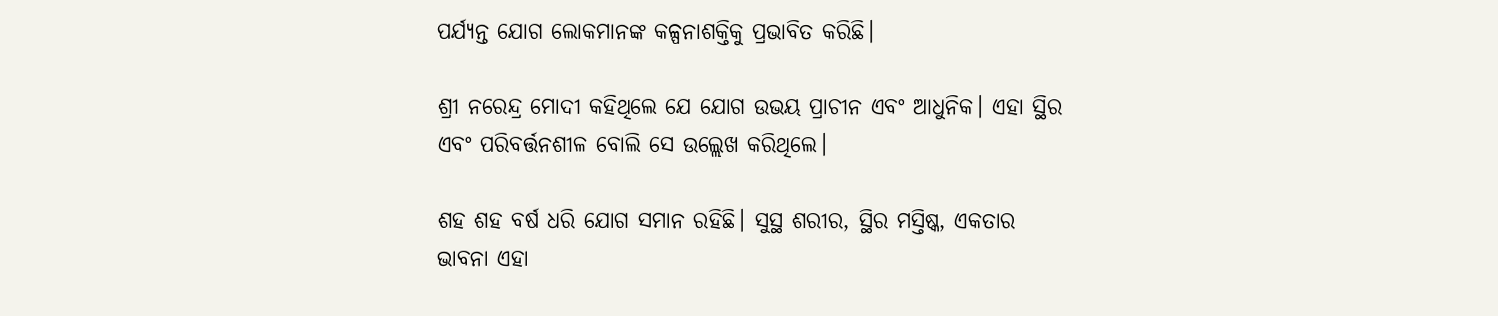ପର୍ଯ୍ୟନ୍ତ ଯୋଗ ଲୋକମାନଙ୍କ କଳ୍ପନାଶକ୍ତିକୁ ପ୍ରଭାବିତ କରିଛି।

ଶ୍ରୀ ନରେନ୍ଦ୍ର ମୋଦୀ କହିଥିଲେ ଯେ ଯୋଗ ଉଭୟ ପ୍ରାଚୀନ ଏବଂ ଆଧୁନିକ। ଏହା ସ୍ଥିର ଏବଂ ପରିବର୍ତ୍ତନଶୀଳ ବୋଲି ସେ ଉଲ୍ଲେଖ କରିଥିଲେ।

ଶହ ଶହ ବର୍ଷ ଧରି ଯୋଗ ସମାନ ରହିଛି। ସୁସ୍ଥ ଶରୀର, ସ୍ଥିର ମସ୍ତିଷ୍କ, ଏକତାର ଭାବନା ଏହା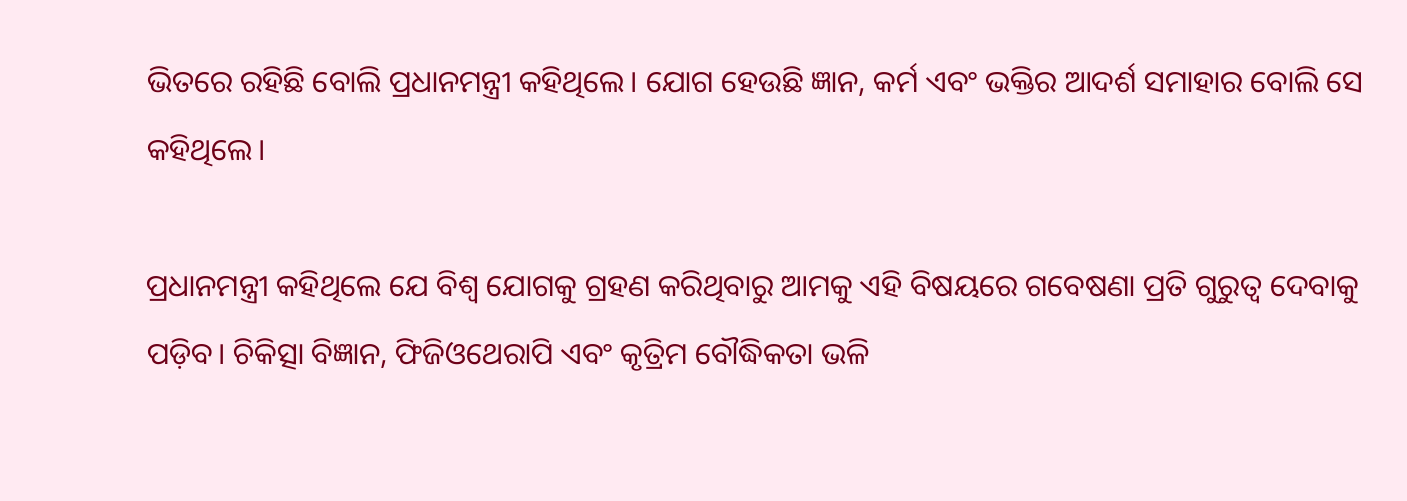ଭିତରେ ରହିଛି ବୋଲି ପ୍ରଧାନମନ୍ତ୍ରୀ କହିଥିଲେ। ଯୋଗ ହେଉଛି ଜ୍ଞାନ, କର୍ମ ଏବଂ ଭକ୍ତିର ଆଦର୍ଶ ସମାହାର ବୋଲି ସେ କହିଥିଲେ।

ପ୍ରଧାନମନ୍ତ୍ରୀ କହିଥିଲେ ଯେ ବିଶ୍ୱ ଯୋଗକୁ ଗ୍ରହଣ କରିଥିବାରୁ ଆମକୁ ଏହି ବିଷୟରେ ଗବେଷଣା ପ୍ରତି ଗୁରୁତ୍ୱ ଦେବାକୁ ପଡ଼ିବ। ଚିକିତ୍ସା ବିଜ୍ଞାନ, ଫିଜିଓଥେରାପି ଏବଂ କୃତ୍ରିମ ବୌଦ୍ଧିକତା ଭଳି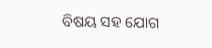ବିଷୟ ସହ ଯୋଗ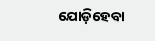ଯୋଡ଼ିହେବା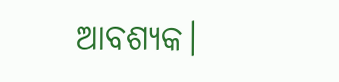ଆବଶ୍ୟକ।